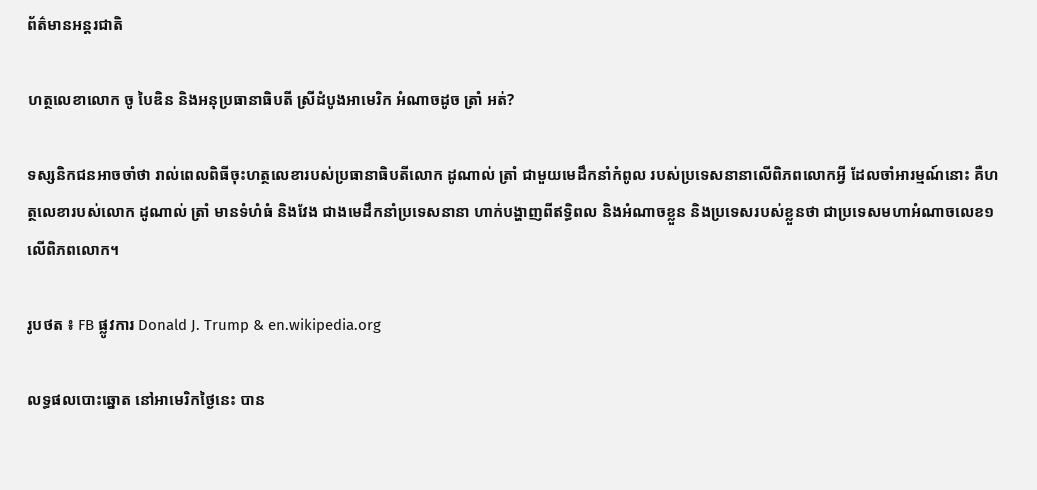ព័ត៌មានអន្តរជាតិ

ហត្ថលេខាលោក ចូ បៃឌិន និងអនុប្រធានាធិបតី ស្រីដំបូងអាមេរិក អំណាចដូច ត្រាំ អត់?

ទស្សនិកជនអាចចាំថា រាល់ពេលពិធីចុះហត្ថលេខារបស់ប្រធានាធិបតីលោក ដូណាល់ ត្រាំ ជាមួយមេដឹកនាំកំពូល របស់ប្រទេសនានាលើពិភពលោកអ្វី ដែលចាំអារម្មណ៍នោះ គឺហត្ថលេខារបស់លោក ដូណាល់ ត្រាំ មានទំហំធំ និងវែង ជាងមេដឹកនាំប្រទេសនានា ហាក់បង្ហាញពីឥទ្ធិពល និងអំណាចខ្លួន និងប្រទេសរបស់ខ្លួនថា ជាប្រទេសមហាអំណាចលេខ១ លើពិភពលោក។

រូបថត ៖ FB ផ្លូវការ Donald J. Trump & en.wikipedia.org

លទ្ធផលបោះឆ្នោត នៅអាមេរិកថ្ងៃនេះ បាន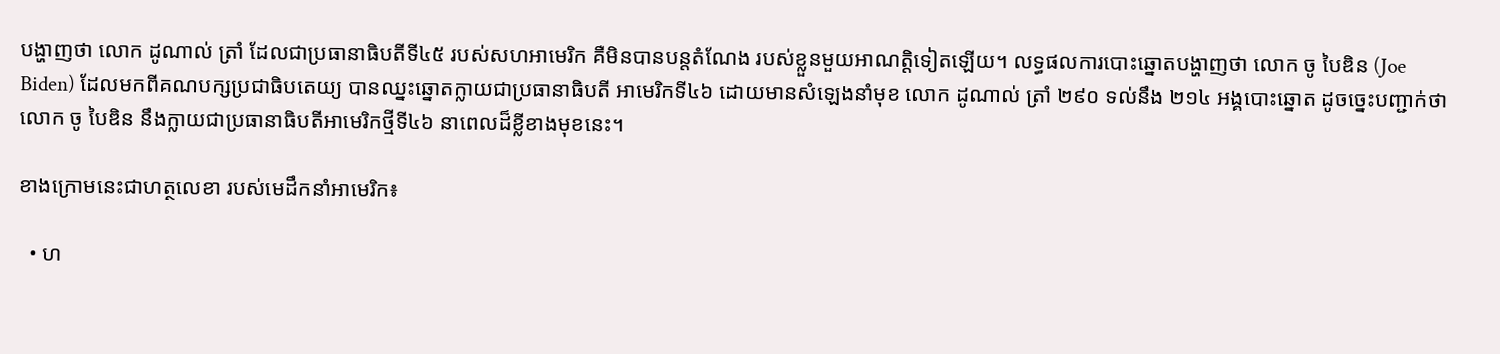បង្ហាញថា លោក ដូណាល់ ត្រាំ ដែលជាប្រធានាធិបតីទី៤៥ របស់សហអាមេរិក គឺមិនបានបន្តតំណែង របស់ខ្លួនមួយអាណត្តិទៀតឡើយ។ លទ្ធផលការបោះឆ្នោតបង្ហាញថា លោក ចូ បៃឌិន (Joe Biden) ដែលមកពីគណបក្សប្រជាធិបតេយ្យ បានឈ្នះឆ្នោតក្លាយជាប្រធានាធិបតី អាមេរិកទី៤៦ ដោយមានសំឡេងនាំមុខ លោក ដូណាល់ ត្រាំ ២៩០ ទល់នឹង ២១៤ អង្គបោះឆ្នោត ដូចច្នេះបញ្ជាក់ថា លោក ចូ បៃឌិន នឹងក្លាយជាប្រធានាធិបតីអាមេរិកថ្មីទី៤៦ នាពេលដ៏ខ្លីខាងមុខនេះ។

ខាងក្រោមនេះជាហត្ថលេខា របស់មេដឹកនាំអាមេរិក៖

  • ហ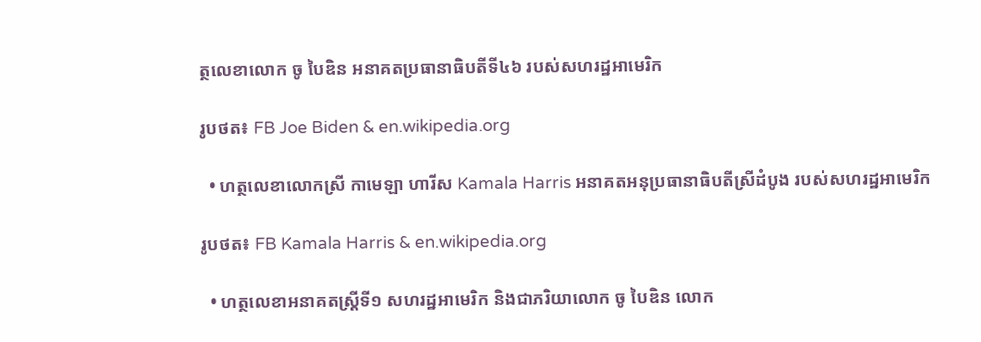ត្ថលេខាលោក ចូ បៃឌិន អនាគតប្រធានាធិបតីទី៤៦ របស់សហរដ្ឋអាមេរិក

រូបថត៖ FB Joe Biden & en.wikipedia.org

  • ហត្ថលេខាលោកស្រី កាមេឡា ហារីស Kamala Harris អនាគតអនុប្រធានាធិបតីស្រីដំបូង របស់សហរដ្ឋអាមេរិក

រូបថត៖ FB Kamala Harris & en.wikipedia.org

  • ហត្ថលេខាអនាគតស្ត្រីទី១ សហរដ្ឋអាមេរិក និងជាភរិយាលោក ចូ បៃឌិន លោក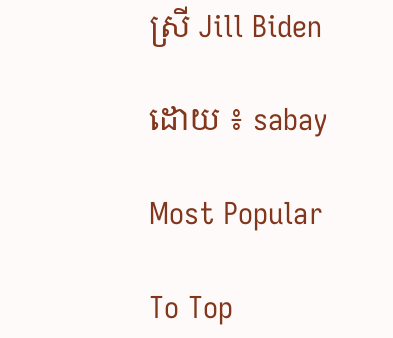ស្រី Jill Biden

ដោយ ៖ sabay

Most Popular

To Top